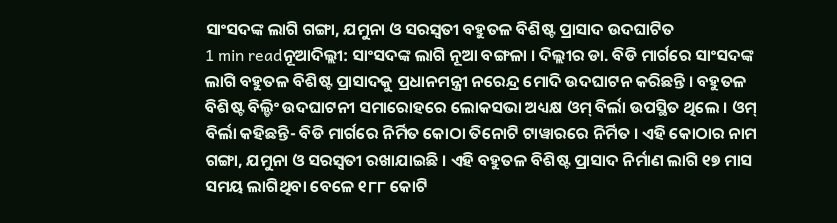ସାଂସଦଙ୍କ ଲାଗି ଗଙ୍ଗା, ଯମୁନା ଓ ସରସ୍ୱତୀ ବହୁତଳ ବିଶିଷ୍ଟ ପ୍ରାସାଦ ଉଦଘାଟିତ
1 min readନୂଆଦିଲ୍ଲୀ: ସାଂସଦଙ୍କ ଲାଗି ନୂଆ ବଙ୍ଗଳା । ଦିଲ୍ଲୀର ଡା. ବିଡି ମାର୍ଗରେ ସାଂସଦଙ୍କ ଲାଗି ବହୁତଳ ବିଶିଷ୍ଟ ପ୍ରାସାଦକୁ ପ୍ରଧାନମନ୍ତ୍ରୀ ନରେନ୍ଦ୍ର ମୋଦି ଉଦଘାଟନ କରିଛନ୍ତି । ବହୁତଳ ବିଶିଷ୍ଟ ବିଲ୍ଡିଂ ଉଦଘାଟନୀ ସମାରୋହରେ ଲୋକସଭା ଅଧ୍ୟକ୍ଷ ଓମ୍ ବିର୍ଲା ଉପସ୍ଥିତ ଥିଲେ । ଓମ୍ ବିର୍ଲା କହିଛନ୍ତି- ବିଡି ମାର୍ଗରେ ନିର୍ମିତ କୋଠା ତିନୋଟି ଟାୱାରରେ ନିର୍ମିତ । ଏହି କୋଠାର ନାମ ଗଙ୍ଗା, ଯମୁନା ଓ ସରସ୍ୱତୀ ରଖାଯାଇଛି । ଏହି ବହୁତଳ ବିଶିଷ୍ଟ ପ୍ରାସାଦ ନିର୍ମାଣ ଲାଗି ୧୭ ମାସ ସମୟ ଲାଗିଥିବା ବେଳେ ୧୮୮ କୋଟି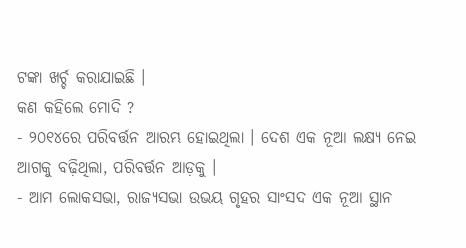ଟଙ୍କା ଖର୍ଚ୍ଚ କରାଯାଇଛି ।
କଣ କହିଲେ ମୋଦି ?
- ୨୦୧୪ରେ ପରିବର୍ତ୍ତନ ଆରମ୍ଭ ହୋଇଥିଲା । ଦେଶ ଏକ ନୂଆ ଲକ୍ଷ୍ୟ ନେଇ ଆଗକୁ ବଢ଼ିଥିଲା, ପରିବର୍ତ୍ତନ ଆଡ଼କୁ ।
- ଆମ ଲୋକସଭା, ରାଜ୍ୟସଭା ଉଭୟ ଗୃହର ସାଂସଦ ଏକ ନୂଆ ସ୍ଥାନ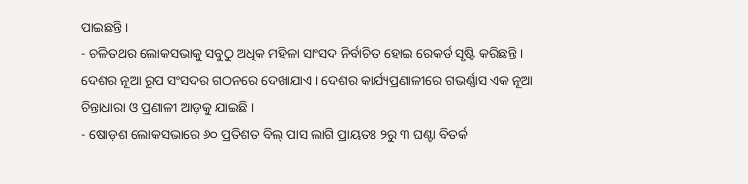ପାଇଛନ୍ତି ।
- ଚଳିତଥର ଲୋକସଭାକୁ ସବୁଠୁ ଅଧିକ ମହିଳା ସାଂସଦ ନିର୍ବାଚିତ ହୋଇ ରେକର୍ଡ ସୃଷ୍ଟି କରିଛନ୍ତି । ଦେଶର ନୂଆ ରୂପ ସଂସଦର ଗଠନରେ ଦେଖାଯାଏ । ଦେଶର କାର୍ଯ୍ୟପ୍ରଣାଳୀରେ ଗଭର୍ଣ୍ଣାସ ଏକ ନୂଆ ଚିନ୍ତାଧାରା ଓ ପ୍ରଣାଳୀ ଆଡ଼କୁ ଯାଇଛି ।
- ଷୋଡ଼ଶ ଲୋକସଭାରେ ୬୦ ପ୍ରତିଶତ ବିଲ୍ ପାସ ଲାଗି ପ୍ରାୟତଃ ୨ରୁ ୩ ଘଣ୍ଟା ବିତର୍କ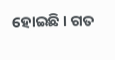ହୋଇଛି । ଗତ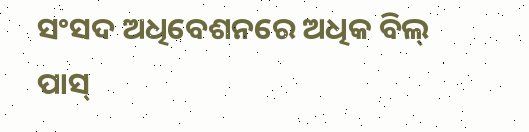ସଂସଦ ଅଧିବେଶନରେ ଅଧିକ ବିଲ୍ ପାସ୍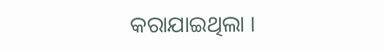କରାଯାଇଥିଲା ।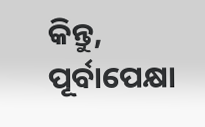କିନ୍ତୁ, ପୂର୍ବାପେକ୍ଷା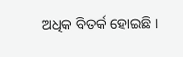ଅଧିକ ବିତର୍କ ହୋଇଛି ।